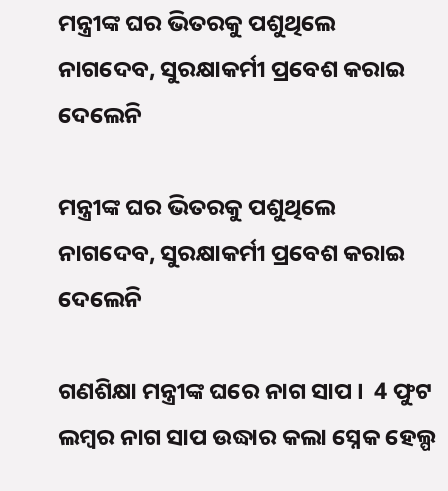ମନ୍ତ୍ରୀଙ୍କ ଘର ଭିତରକୁ ପଶୁଥିଲେ ନାଗଦେବ, ସୁରକ୍ଷାକର୍ମୀ ପ୍ରବେଶ କରାଇ ଦେଲେନି

ମନ୍ତ୍ରୀଙ୍କ ଘର ଭିତରକୁ ପଶୁଥିଲେ ନାଗଦେବ, ସୁରକ୍ଷାକର୍ମୀ ପ୍ରବେଶ କରାଇ ଦେଲେନି

ଗଣଶିକ୍ଷା ମନ୍ତ୍ରୀଙ୍କ ଘରେ ନାଗ ସାପ ।  4 ଫୁଟ ଲମ୍ବର ନାଗ ସାପ ଉଦ୍ଧାର କଲା ସ୍ନେକ ହେଲ୍ପ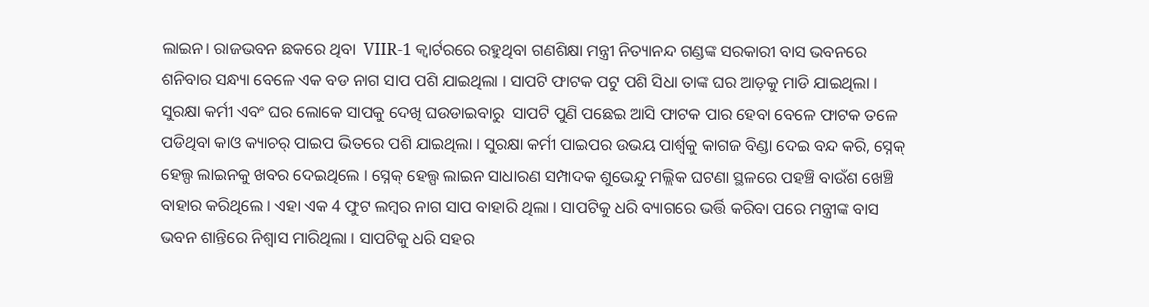ଲାଇନ। ରାଜଭବନ ଛକରେ ଥିବା  VIIR-1 କ୍ୱାର୍ଟରରେ ରହୁଥିବା ଗଣଶିକ୍ଷା ମନ୍ତ୍ରୀ ନିତ୍ୟାନନ୍ଦ ଗଣ୍ଡଙ୍କ ସରକାରୀ ବାସ ଭବନରେ ଶନିବାର ସନ୍ଧ୍ୟା ବେଳେ ଏକ ବଡ ନାଗ ସାପ ପଶି ଯାଇଥିଲା । ସାପଟି ଫାଟକ ପଟୁ ପଶି ସିଧା ତାଙ୍କ ଘର ଆଡ଼କୁ ମାଡି ଯାଇଥିଲା । ସୁରକ୍ଷା କର୍ମୀ ଏବଂ ଘର ଲୋକେ ସାପକୁ ଦେଖି ଘଉଡାଇବାରୁ  ସାପଟି ପୁଣି ପଛେଇ ଆସି ଫାଟକ ପାର ହେବା ବେଳେ ଫାଟକ ତଳେ ପଡିଥିବା କାଓ କ୍ୟାଚର୍ ପାଇପ ଭିତରେ ପଶି ଯାଇଥିଲା । ସୁରକ୍ଷା କର୍ମୀ ପାଇପର ଉଭୟ ପାର୍ଶ୍ଵକୁ କାଗଜ ବିଣ୍ଡା ଦେଇ ବନ୍ଦ କରି, ସ୍ନେକ୍ ହେଲ୍ପ ଲାଇନକୁ ଖବର ଦେଇଥିଲେ । ସ୍ନେକ୍ ହେଲ୍ପ ଲାଇନ ସାଧାରଣ ସମ୍ପାଦକ ଶୁଭେନ୍ଦୁ ମଲ୍ଲିକ ଘଟଣା ସ୍ଥଳରେ ପହଞ୍ଚି ବାଉଁଶ ଖେଞ୍ଚି ବାହାର କରିଥିଲେ । ଏହା ଏକ 4 ଫୁଟ ଲମ୍ବର ନାଗ ସାପ ବାହାରି ଥିଲା । ସାପଟିକୁ ଧରି ବ୍ୟାଗରେ ଭର୍ତ୍ତି କରିବା ପରେ ମନ୍ତ୍ରୀଙ୍କ ବାସ ଭବନ ଶାନ୍ତିରେ ନିଶ୍ବାସ ମାରିଥିଲା । ସାପଟିକୁ ଧରି ସହର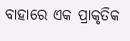ବାହାରେ ଏକ ପ୍ରାକୃତିକ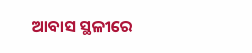ଆବାସ ସ୍ଥଳୀରେ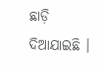ଛାଡ଼ି ଦିଆଯାଇଛି ।